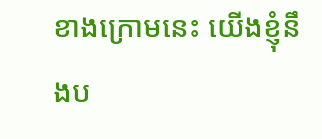ខាងក្រោមនេះ យើងខ្ញុំនឹងប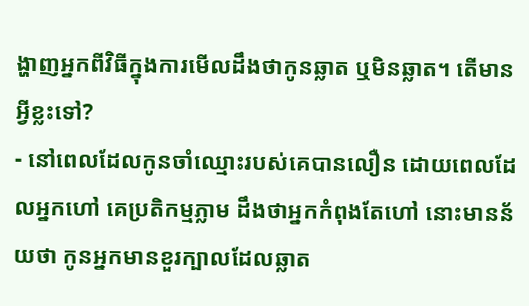ង្ហាញអ្នកពីវិធីក្នុងការមើលដឹងថាកូនឆ្លាត ឬមិនឆ្លាត។ តើមានអ្វីខ្លះទៅ?
- នៅពេលដែលកូនចាំឈ្មោះរបស់គេបានលឿន ដោយពេលដែលអ្នកហៅ គេប្រតិកម្មភ្លាម ដឹងថាអ្នកកំពុងតែហៅ នោះមានន័យថា កូនអ្នកមានខួរក្បាលដែលឆ្លាត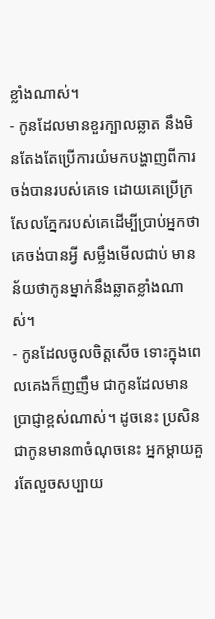ខ្លាំងណាស់។
- កូនដែលមានខួរក្បាលឆ្លាត នឹងមិនតែងតែប្រើការយំមកបង្ហាញពីការចង់បានរបស់គេទេ ដោយគេប្រើក្រសែលភ្នែករបស់គេដើម្បីប្រាប់អ្នកថាគេចង់បានអ្វី សម្លឹងមើលជាប់ មានន័យថាកូនម្នាក់នឹងឆ្លាតខ្លាំងណាស់។
- កូនដែលចូលចិត្តសើច ទោះក្នុងពេលគេងក៏ញញឹម ជាកូនដែលមានប្រាជ្ញាខ្ពស់ណាស់។ ដូចនេះ ប្រសិនជាកូនមាន៣ចំណុចនេះ អ្នកម្តាយគួរតែលួចសប្បាយ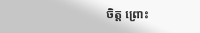ចិត្ត ព្រោះ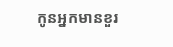កូនអ្នកមានខួរ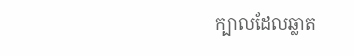ក្បាលដែលឆ្លាត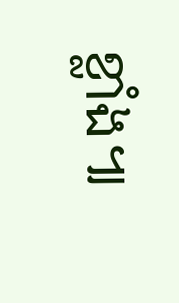ខ្លាំង៕